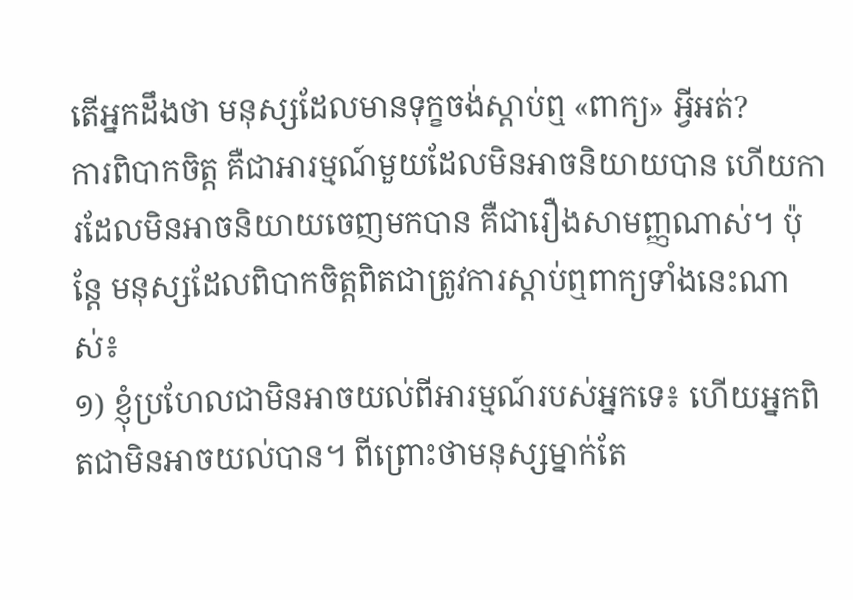តើអ្នកដឹងថា មនុស្សដែលមានទុក្ខចង់ស្តាប់ឮ «ពាក្យ» អ្វីអត់?
ការពិបាកចិត្ត គឺជាអារម្មណ៍មួយដែលមិនអាចនិយាយបាន ហើយការដែលមិនអាចនិយាយចេញមកបាន គឺជារឿងសាមញ្ញណាស់។ ប៉ុន្តែ មនុស្សដែលពិបាកចិត្តពិតជាត្រូវការស្តាប់ឮពាក្យទាំងនេះណាស់៖
១) ខ្ញុំប្រហែលជាមិនអាចយល់ពីអារម្មណ៍របស់អ្នកទេ៖ ហើយអ្នកពិតជាមិនអាចយល់បាន។ ពីព្រោះថាមនុស្សម្នាក់តែ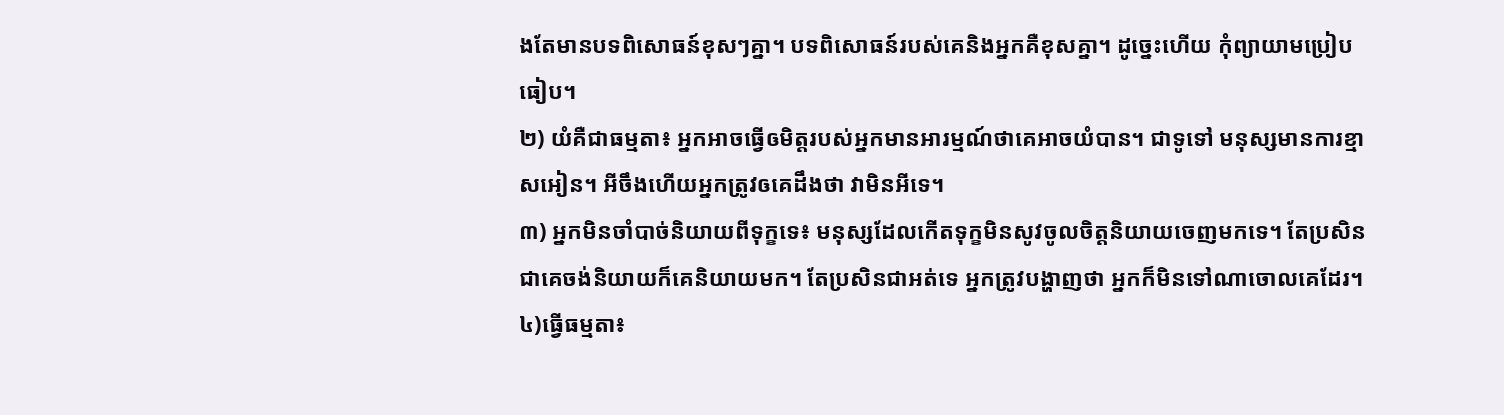ងតែមានបទពិសោធន៍ខុសៗគ្នា។ បទពិសោធន៍របស់គេនិងអ្នកគឺខុសគ្នា។ ដូច្នេះហើយ កុំព្យាយាមប្រៀបធៀប។
២) យំគឺជាធម្មតា៖ អ្នកអាចធ្វើឲមិត្តរបស់អ្នកមានអារម្មណ៍ថាគេអាចយំបាន។ ជាទូទៅ មនុស្សមានការខ្មាសអៀន។ អីចឹងហើយអ្នកត្រូវឲគេដឹងថា វាមិនអីទេ។
៣) អ្នកមិនចាំបាច់និយាយពីទុក្ខទេ៖ មនុស្សដែលកើតទុក្ខមិនសូវចូលចិត្តនិយាយចេញមកទេ។ តែប្រសិនជាគេចង់និយាយក៏គេនិយាយមក។ តែប្រសិនជាអត់ទេ អ្នកត្រូវបង្ហាញថា អ្នកក៏មិនទៅណាចោលគេដែរ។
៤)ធ្វើធម្មតា៖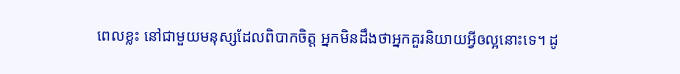ពេលខ្លះ នៅជាមួយមនុស្សដែលពិបាកចិត្ត អ្នកមិនដឹងថាអ្នកគួរនិយាយអ្វីឲល្អនោះទេ។ ដូ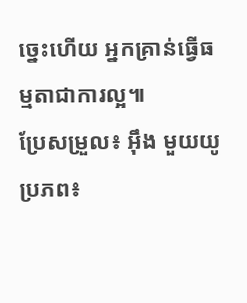ច្នេះហើយ អ្នកគ្រាន់ធ្វើធម្មតាជាការល្អ៕
ប្រែសម្រួល៖ អ៊ឹង មួយយូ ប្រភព៖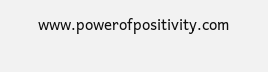www.powerofpositivity.com